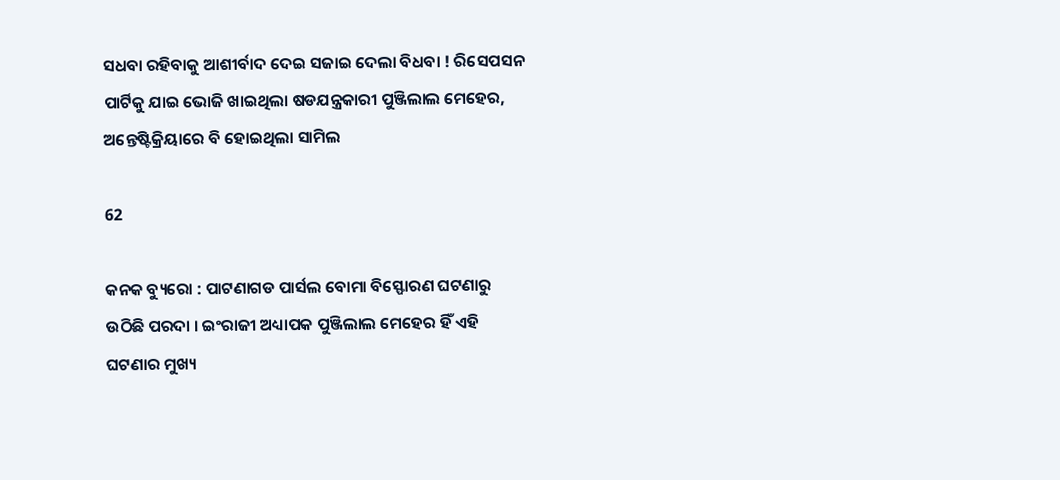ସଧବା ରହିବାକୁ ଆଶୀର୍ବାଦ ଦେଇ ସଜାଇ ଦେଲା ବିଧବା ! ରିସେପସନ ପାର୍ଟିକୁ ଯାଇ ଭୋଜି ଖାଇଥିଲା ଷଡଯନ୍ତ୍ରକାରୀ ପୁଞ୍ଜିଲାଲ ମେହେର, ଅନ୍ତେଷ୍ଟିକ୍ରିୟାରେ ବି ହୋଇଥିଲା ସାମିଲ

62

କନକ ବ୍ୟୁରୋ : ପାଟଣାଗଡ ପାର୍ସଲ ବୋମା ବିସ୍ଫୋରଣ ଘଟଣାରୁ ଉଠିଛି ପରଦା । ଇଂରାଜୀ ଅଧ୍ୟାପକ ପୁଞ୍ଜିଲାଲ ମେହେର ହିଁ ଏହି ଘଟଣାର ମୁଖ୍ୟ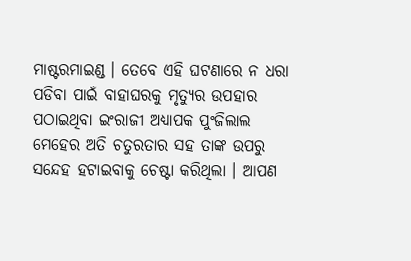ମାଷ୍ଟରମାଇଣ୍ଡ । ତେବେ ଏହି ଘଟଣାରେ ନ ଧରା ପଡିବା ପାଇଁ ବାହାଘରକୁ ମୃତ୍ୟୁର ଉପହାର ପଠାଇଥିବା ଇଂରାଜୀ ଅଧ୍ୟାପକ ପୁଂଜିଲାଲ ମେହେର ଅତି ଚତୁରତାର ସହ ତାଙ୍କ ଉପରୁ ସନ୍ଦେହ ହଟାଇବାକୁ ଚେଷ୍ଟା କରିଥିଲା । ଆପଣ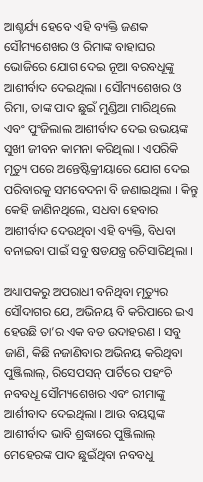ଆଶ୍ଚର୍ଯ୍ୟ ହେବେ ଏହି ବ୍ୟକ୍ତି ଜଣକ ସୌମ୍ୟଶେଖର ଓ ରିମାଙ୍କ ବାହାଘର ଭୋଜିରେ ଯୋଗ ଦେଇ ନୂଆ ବରବଧୂଙ୍କୁ ଆଶୀର୍ବାଦ ଦେଇଥିଲା । ସୌମ୍ୟଶେଖର ଓ ରିମା, ତାଙ୍କ ପାଦ ଛୁଇଁ ମୁଣ୍ଡିଆ ମାରିଥିଲେ ଏବଂ ପୁଂଜିଲାଲ ଆଶୀର୍ବାଦ ଦେଇ ଉଭୟଙ୍କ ସୁଖୀ ଜୀବନ କାମନା କରିଥିଲା । ଏପରିକି ମୃତ୍ୟୁ ପରେ ଅନ୍ତେଷ୍ଟିକ୍ରୀୟାରେ ଯୋଗ ଦେଇ ପରିବାରକୁ ସମବେଦନା ବି ଜଣାଇଥିଲା । କିନ୍ତୁ କେହି ଜାଣିନଥିଲେ, ସଧବା ହେବାର ଆଶୀର୍ବାଦ ଦେଉଥିବା ଏହି ବ୍ୟକ୍ତି, ବିଧବା ବନାଇବା ପାଇଁ ସବୁ ଷଡଯନ୍ତ୍ର ରଚିସାରିଥିଲା ।

ଅଧ୍ୟାପକରୁ ଅପରାଧୀ ବନିଥିବା ମୃତ୍ୟୁର ସୌଦାଗର ଯେ, ଅଭିନୟ ବି କରିପାରେ ଇଏ ହେଉଛି ତା’ର ଏକ ବଡ ଉଦାହରଣ । ସବୁ ଜାଣି, କିଛି ନଜାଣିବାର ଅଭିନୟ କରିଥିବା ପୁଞ୍ଜିଲାଲ୍, ରିସେପସନ୍ ପାର୍ଟିରେ ପହଂଚି ନବବଧୂ ସୌମ୍ୟଶେଖର ଏବଂ ରୀମାଙ୍କୁ ଆର୍ଶୀବାଦ ଦେଇଥିଲା । ଆଉ ବୟସ୍କଙ୍କ ଆଶୀର୍ବାଦ ଭାବି ଶ୍ରଦ୍ଧାରେ ପୁଞ୍ଜିଲାଲ୍ ମେହେରଙ୍କ ପାଦ ଛୁଇଁଥିବା ନବବଧୁ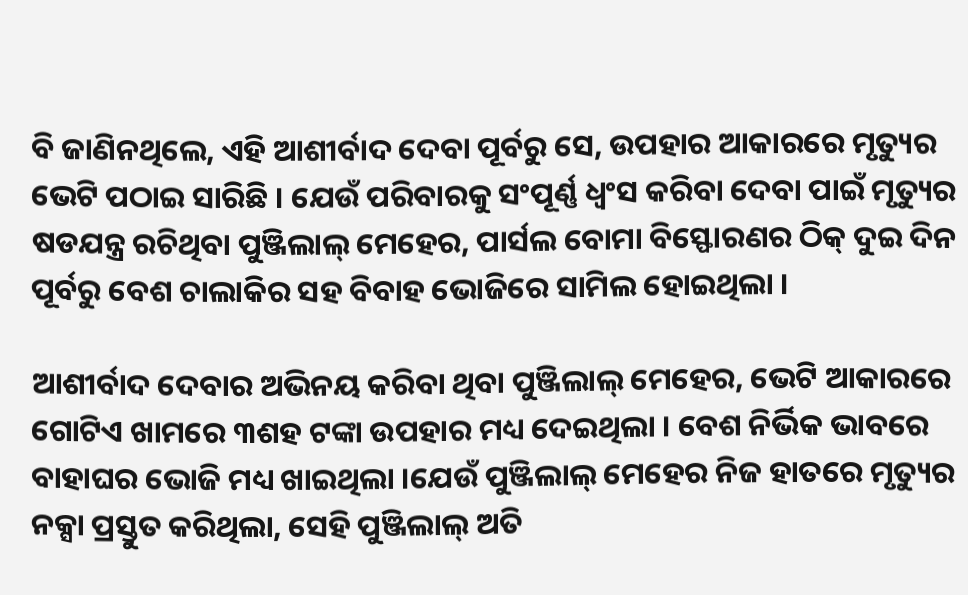ବି ଜାଣିନଥିଲେ, ଏହି ଆଶୀର୍ବାଦ ଦେବା ପୂର୍ବରୁ ସେ, ଉପହାର ଆକାରରେ ମୃତ୍ୟୁର ଭେଟି ପଠାଇ ସାରିଛି । ଯେଉଁ ପରିବାରକୁ ସଂପୂର୍ଣ୍ଣ ଧ୍ୱଂସ କରିବା ଦେବା ପାଇଁ ମୃତ୍ୟୁର ଷଡଯନ୍ତ୍ର ରଚିଥିବା ପୁଞ୍ଜିଲାଲ୍ ମେହେର, ପାର୍ସଲ ବୋମା ବିସ୍ଫୋରଣର ଠିକ୍ ଦୁଇ ଦିନ ପୂର୍ବରୁ ବେଶ ଚାଲାକିର ସହ ବିବାହ ଭୋଜିରେ ସାମିଲ ହୋଇଥିଲା ।

ଆଶୀର୍ବାଦ ଦେବାର ଅଭିନୟ କରିବା ଥିବା ପୁଞ୍ଜିଲାଲ୍ ମେହେର, ଭେଟି ଆକାରରେ ଗୋଟିଏ ଖାମରେ ୩ଶହ ଟଙ୍କା ଉପହାର ମଧ୍ୟ ଦେଇଥିଲା । ବେଶ ନିର୍ଭିକ ଭାବରେ ବାହାଘର ଭୋଜି ମଧ୍ୟ ଖାଇଥିଲା ।ଯେଉଁ ପୁଞ୍ଜିଲାଲ୍ ମେହେର ନିଜ ହାତରେ ମୃତ୍ୟୁର ନକ୍ସା ପ୍ରସ୍ତୁତ କରିଥିଲା, ସେହି ପୁଞ୍ଜିଲାଲ୍ ଅତି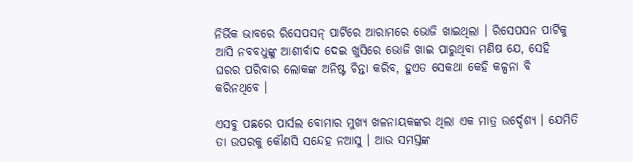ନିର୍ଭିକ ଭାବରେ ରିସେପସନ୍ ପାର୍ଟିରେ ଆରାମରେ ଭୋଜି ଖାଇଥିଲା । ରିସେପସନ ପାର୍ଟିକୁ ଆସି ନବବଧୁଙ୍କୁ ଆଶୀର୍ବାଦ ଦେଇ ଖୁସିରେ ଭୋଜି ଖାଇ ପାରୁଥିବା ମଣିଷ ଯେ, ସେହି ଘରର ପରିବାର ଲୋକଙ୍କ ଅନିଷ୍ଟ ଚିନ୍ତା କରିବ, ହୁଏତ ସେକଥା କେହି କଳ୍ପନା ବି କରିନଥିବେ ।

ଏସବୁ ପଛରେ ପାର୍ସଲ ବୋମାର ମୁଖ୍ୟ ଖଳନାୟକଙ୍କର ଥିଲା ଏକ ମାତ୍ର ଉର୍ଦ୍ଦେଶ୍ୟ । ଯେମିତି ତା ଉପରକୁ କୌଣସି ସନ୍ଦେହ ନଆସୁ । ଆଉ ସମସ୍ତଙ୍କ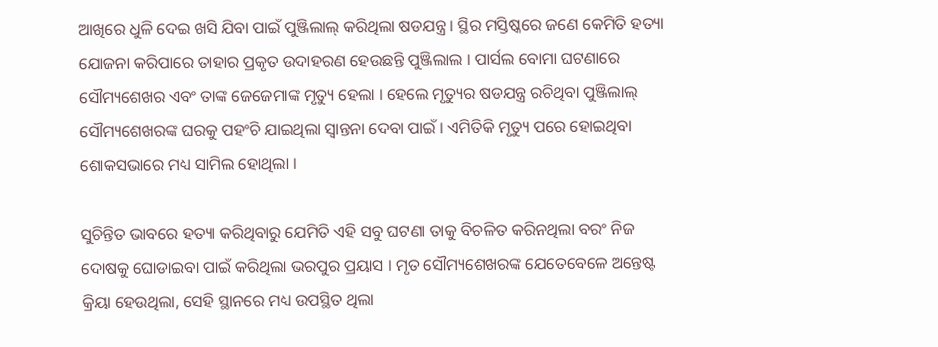ଆଖିରେ ଧୁଳି ଦେଇ ଖସି ଯିବା ପାଇଁ ପୁଞ୍ଜିଲାଲ୍ କରିଥିଲା ଷଡଯନ୍ତ୍ର । ସ୍ଥିର ମସ୍ତିଷ୍କରେ ଜଣେ କେମିତି ହତ୍ୟା ଯୋଜନା କରିପାରେ ତାହାର ପ୍ରକୃତ ଉଦାହରଣ ହେଉଛନ୍ତି ପୁଞ୍ଜିଲାଲ । ପାର୍ସଲ ବୋମା ଘଟଣାରେ ସୌମ୍ୟଶେଖର ଏବଂ ତାଙ୍କ ଜେଜେମାଙ୍କ ମୃତ୍ୟୁ ହେଲା । ହେଲେ ମୃତ୍ୟୁର ଷଡଯନ୍ତ୍ର ରଚିଥିବା ପୁଞ୍ଜିଲାଲ୍ ସୌମ୍ୟଶେଖରଙ୍କ ଘରକୁ ପହଂଚି ଯାଇଥିଲା ସ୍ୱାନ୍ତନା ଦେବା ପାଇଁ । ଏମିତିକି ମୃତ୍ୟୁ ପରେ ହୋଇଥିବା ଶୋକସଭାରେ ମଧ୍ୟ ସାମିଲ ହୋଥିଲା ।

ସୁଚିନ୍ତିତ ଭାବରେ ହତ୍ୟା କରିଥିବାରୁ ଯେମିତି ଏହି ସବୁ ଘଟଣା ତାକୁ ବିଚଳିତ କରିନଥିଲା ବରଂ ନିଜ ଦୋଷକୁ ଘୋଡାଇବା ପାଇଁ କରିଥିଲା ଭରପୁର ପ୍ରୟାସ । ମୃତ ସୌମ୍ୟଶେଖରଙ୍କ ଯେତେବେଳେ ଅନ୍ତେଷ୍ଟ କ୍ରିୟା ହେଉଥିଲା, ସେହି ସ୍ଥାନରେ ମଧ୍ୟ ଉପସ୍ଥିତ ଥିଲା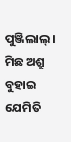ପୁଞ୍ଜିଲାଲ୍ । ମିଛ ଅଶ୍ରୁ ବୁହାଇ ଯେମିତି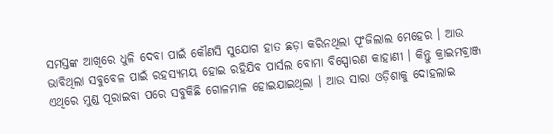ସମସ୍ତଙ୍କ ଆଖିରେ ଧୁଳି ଦେବା ପାଇଁ କୌଣସି ସୁଯୋଗ ହାତ ଛଡ଼ା କରିନଥିଲା ପୂଂଜିଲାଲ ମେହେର । ଆଉ ଭାବିଥିଲା ସବୁବେଳ ପାଇଁ ରହସ୍ୟମୟ ହୋଇ ରହିଯିବ ପାର୍ସଲ ବୋମା ବିସ୍ପୋରଣ କାହାଣୀ । କିନ୍ତୁ କ୍ରାଇମବ୍ରାଞ୍ଜ ଏଥିରେ ମୁଣ୍ଡ ପୂରାଇବା ପରେ ସବୁକିଛି ଗୋଳମାଳ ହୋଇଯାଇଥିଲା । ଆଉ ସାରା ଓଡ଼ିଶାକୁ ଦୋହଲାଇ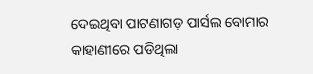ଦେଇଥିବା ପାଟଣାଗଡ଼ ପାର୍ସଲ ବୋମାର କାହାଣୀରେ ପଡିଥିଲା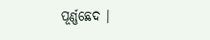ପୂର୍ଣ୍ଣଛେଦ ।